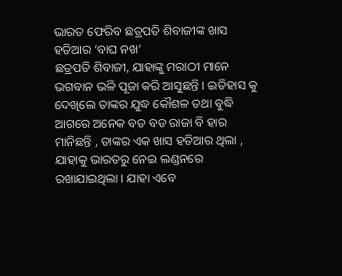ଭାରତ ଫେରିବ ଛତ୍ରପତି ଶିବାଜୀଙ୍କ ଖାସ ହତିଆର ‘ବାଘ ନଖ’
ଛତ୍ରପତି ଶିବାଜୀ, ଯାହାଙ୍କୁ ମରାଠୀ ମାନେ ଭଗବାନ ଭଳି ପୂଜା କରି ଆସୁଛନ୍ତି । ଇତିହାସ କୁ ଦେଖିଲେ ତାଙ୍କର ଯୁଦ୍ଧ କୌଶଳ ତଥା ବୁଦ୍ଧି ଆଗରେ ଅନେକ ବଡ ବଡ ରାଜା ବି ହାର ମାନିଛନ୍ତି , ତାଙ୍କର ଏକ ଖାସ ହତିଆର ଥିଲା , ଯାହାକୁ ଭାରତରୁ ନେଇ ଲଣ୍ଡନରେ ରଖାଯାଇଥିଲା । ଯାହା ଏବେ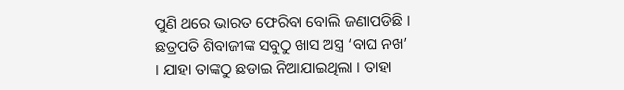ପୁଣି ଥରେ ଭାରତ ଫେରିବା ବୋଲି ଜଣାପଡିଛି ।
ଛତ୍ରପତି ଶିବାଜୀଙ୍କ ସବୁଠୁ ଖାସ ଅସ୍ତ୍ର ‘ବାଘ ନଖ’ । ଯାହା ତାଙ୍କଠୁ ଛଡାଇ ନିଆଯାଇଥିଲା । ତାହା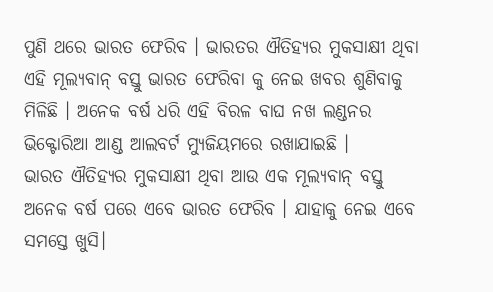ପୁଣି ଥରେ ଭାରତ ଫେରିବ । ଭାରତର ଐତିହ୍ୟର ମୁକସାକ୍ଷୀ ଥିବା ଏହି ମୂଲ୍ୟବାନ୍ ବସ୍ତୁ ଭାରତ ଫେରିବା କୁ ନେଇ ଖବର ଶୁଣିବାକୁ ମିଳିଛି । ଅନେକ ବର୍ଷ ଧରି ଏହି ବିରଳ ବାଘ ନଖ ଲଣ୍ଡନର ଭିକ୍ଟୋରିଆ ଆଣ୍ଡ ଆଲବର୍ଟ ମ୍ୟୁଜିୟମରେ ରଖାଯାଇଛି ।
ଭାରତ ଐତିହ୍ୟର ମୁକସାକ୍ଷୀ ଥିବା ଆଉ ଏକ ମୂଲ୍ୟବାନ୍ ବସ୍ତୁ ଅନେକ ବର୍ଷ ପରେ ଏବେ ଭାରତ ଫେରିବ । ଯାହାକୁ ନେଇ ଏବେ ସମସ୍ତେ ଖୁସି।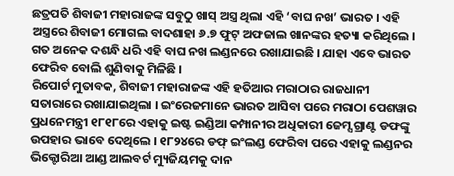ଛତ୍ରପତି ଶିବାଜୀ ମହାରାଜଙ୍କ ସବୁଠୁ ଖାସ୍ ଅସ୍ତ୍ର ଥିଲା ଏହି ‘ବାଘ ନଖ’ ଭାରତ । ଏହି ଅସ୍ତ୍ରରେ ଶିବାଜୀ ମୋଗଲ ବାଦଶାହା ୬.୭ ଫୁଟ୍ ଅଫଜାଲ ଖାନଙ୍କର ହତ୍ୟା କରିଥିଲେ । ଗତ ଅନେକ ଦଶନ୍ଧି ଧରି ଏହି ବାଘ ନଖ ଲଣ୍ଡନରେ ରଖାଯାଇଛି । ଯାହା ଏବେ ଭାରତ ଫେରିବ ବୋଲି ଶୁଣିବାକୁ ମିଳିଛି ।
ରିପୋର୍ଟ ମୁତାବକ, ଶିବାଜୀ ମହାରାଜଙ୍କ ଏହି ହତିଆର ମରାଠାର ରାଜଧାନୀ ସତାରାରେ ରଖାଯାଇଥିଲା । ଇଂରେଜମାନେ ଭାରତ ଆସିବା ପରେ ମରାଠା ପେଶୱାର ପ୍ରଧନେମନ୍ତ୍ରୀ ୧୮୧୮ରେ ଏହାକୁ ଇଷ୍ଟ ଇଣ୍ଡିଆ କମ୍ପାନୀର ଅଧିକାରୀ ଜେମ୍ସ ଗ୍ରାଣ୍ଟ ଡଫଙ୍କୁ ଉପହାର ଭାବେ ଦେଥିଲେ । ୧୮୨୪ରେ ଡଫ୍ ଇଂଲଣ୍ଡ ଫେରିବା ପରେ ଏହାକୁ ଲଣ୍ଡନର ଭିକ୍ଟୋରିଆ ଆଣ୍ଡ ଆଲବର୍ଟ ମ୍ୟୁଜିୟମକୁ ଦାନ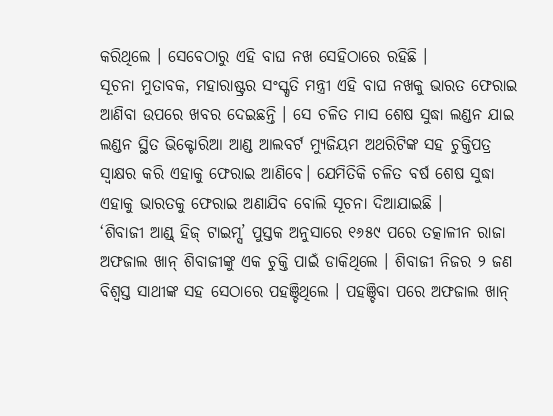କରିଥିଲେ । ସେବେଠାରୁ ଏହି ବାଘ ନଖ ସେହିଠାରେ ରହିଛି ।
ସୂଚନା ମୁତାବକ, ମହାରାଷ୍ଟ୍ରର ସଂସ୍କୃତି ମନ୍ତ୍ରୀ ଏହି ବାଘ ନଖକୁ ଭାରତ ଫେରାଇ ଆଣିବା ଉପରେ ଖବର ଦେଇଛନ୍ତି । ସେ ଚଳିତ ମାସ ଶେଷ ସୁଦ୍ଧା ଲଣ୍ଡନ ଯାଇ ଲଣ୍ଡନ ସ୍ଥିତ ଭିକ୍ଟୋରିଆ ଆଣ୍ଡ ଆଲବର୍ଟ ମ୍ୟୁଜିୟମ ଅଥରିଟିଙ୍କ ସହ ଚୁକ୍ତିପତ୍ର ସ୍ୱାକ୍ଷର କରି ଏହାକୁ ଫେରାଇ ଆଣିବେ। ଯେମିତିକି ଚଳିତ ବର୍ଷ ଶେଷ ସୁଦ୍ଧା ଏହାକୁ ଭାରତକୁ ଫେରାଇ ଅଣାଯିବ ବୋଲି ସୂଚନା ଦିଆଯାଇଛି ।
‘ଶିବାଜୀ ଆଣ୍ଡ୍ ହିଜ୍ ଟାଇମ୍ସ’ ପୁସ୍ତକ ଅନୁସାରେ ୧୬୫୯ ପରେ ତତ୍କାଳୀନ ରାଜା ଅଫଜାଲ ଖାନ୍ ଶିବାଜୀଙ୍କୁ ଏକ ଚୁକ୍ତି ପାଇଁ ଡାକିଥିଲେ । ଶିବାଜୀ ନିଜର ୨ ଜଣ ବିଶ୍ୱସ୍ତ ସାଥୀଙ୍କ ସହ ସେଠାରେ ପହଞ୍ଚିଥିଲେ । ପହଞ୍ଚିବା ପରେ ଅଫଜାଲ ଖାନ୍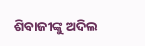ଶିବାଜୀଙ୍କୁ ଅଦିଲ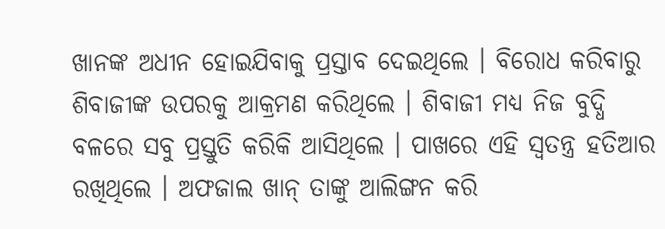ଖାନଙ୍କ ଅଧୀନ ହୋଇଯିବାକୁ ପ୍ରସ୍ତାବ ଦେଇଥିଲେ । ବିରୋଧ କରିବାରୁ ଶିବାଜୀଙ୍କ ଉପରକୁ ଆକ୍ରମଣ କରିଥିଲେ । ଶିବାଜୀ ମଧ୍ୟ ନିଜ ବୁଦ୍ଧି ବଳରେ ସବୁ ପ୍ରସ୍ତୁତି କରିକି ଆସିଥିଲେ । ପାଖରେ ଏହି ସ୍ୱତନ୍ତ୍ର ହତିଆର ରଖିଥିଲେ । ଅଫଜାଲ ଖାନ୍ ତାଙ୍କୁ ଆଲିଙ୍ଗନ କରି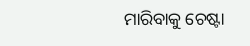ମାରିବାକୁ ଚେଷ୍ଟା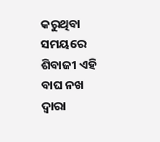କରୁଥିବା ସମୟରେ ଶିବାଜୀ ଏହି ବାଘ ନଖ ଦ୍ୱାରା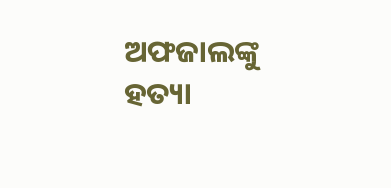ଅଫଜାଲଙ୍କୁ ହତ୍ୟା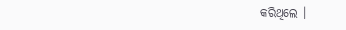କରିଥିଲେ ।